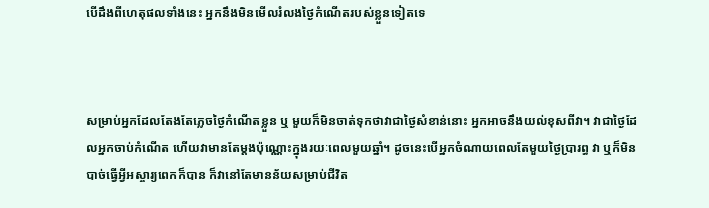បើដឹងពីហេតុផលទាំងនេះ អ្នកនឹងមិនមើលរំលងថ្ងៃកំណើតរបស់ខ្លួនទៀតទេ



សម្រាប់អ្នកដែលតែងតែភ្លេចថ្ងៃកំណើតខ្លួន ឬ មួយក៏មិនចាត់ទុកថាវាជាថ្ងៃសំខាន់នោះ អ្នកអាចនឹងយល់ខុសពីវា។ វាជាថ្ងៃដែលអ្នកចាប់កំណើត ហើយវាមានតែម្ដងប៉ុណ្ណោះក្នុងរយៈពេលមួយឆ្នាំ។ ដូចនេះបើអ្នកចំណាយពេលតែមួយថ្ងៃប្រារព្ធ វា ឬក៏មិនបាច់ធ្វើអ្វីអស្ចារ្យពេកក៏បាន ក៏វានៅតែមានន័យសម្រាប់ជីវិត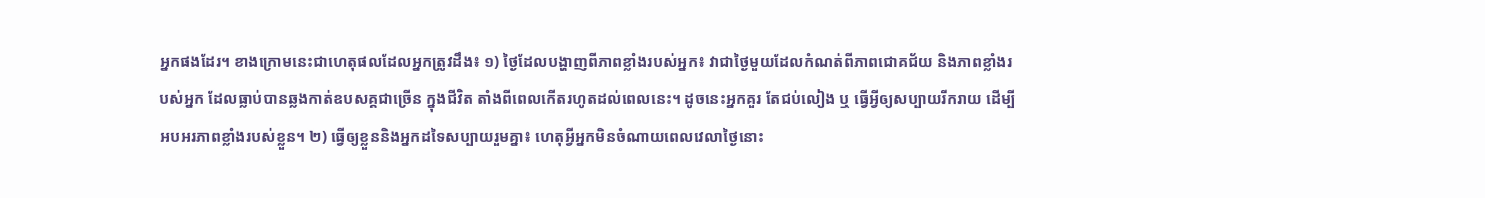អ្នកផងដែរ។ ខាងក្រោមនេះជាហេតុផលដែលអ្នកត្រូវដឹង៖ ១) ថ្ងៃដែលបង្ហាញពីភាពខ្លាំងរបស់អ្នក៖ វាជាថ្ងៃមួយដែលកំណត់ពីភាពជោគជ័យ និងភាពខ្លាំងរបស់អ្នក ដែលធ្លាប់បានឆ្លងកាត់ឧបសគ្គជាច្រើន ក្នុងជីវិត តាំងពីពេលកើតរហូតដល់ពេលនេះ។ ដូចនេះអ្នកគួរ តែជប់លៀង ឬ ធ្វើអ្វីឲ្យសប្បាយរីករាយ ដើម្បីអបអរភាពខ្លាំងរបស់ខ្លួន។ ២) ធ្វើឲ្យខ្លួននិងអ្នកដទៃសប្បាយរួមគ្នា៖ ហេតុអ្វីអ្នកមិនចំណាយពេលវេលាថ្ងៃនោះ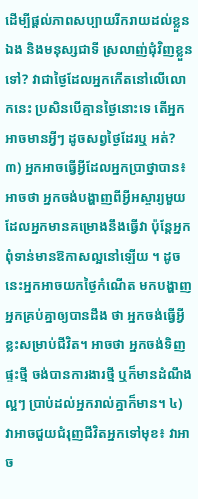ដើម្បីផ្ដល់ភាពសប្បាយរីករាយដល់ខ្លួនឯង និងមនុស្សជាទី ស្រលាញ់ជុំវិញខ្លួនទៅ? វាជាថ្ងៃដែលអ្នកកើតនៅលើលោកនេះ ប្រសិនបើគ្មានថ្ងៃនោះទេ តើអ្នកអាចមានអ្វីៗ ដូចសព្វថ្ងៃដែរឬ អត់? ៣) អ្នកអាចធ្វើអ្វីដែលអ្នកប្រាថ្នាបាន៖ អាចថា អ្នកចង់បង្ហាញពីអ្វីអស្ចារ្យមួយដែលអ្នកមានគម្រោងនឹងធ្វើវា ប៉ុន្តែអ្នកពុំទាន់មានឱកាសល្អនៅឡើយ ។ ដូចនេះអ្នកអាចយកថ្ងៃកំណើត មកបង្ហាញអ្នកគ្រប់គ្នាឲ្យបានដឹង ថា អ្នកចង់ធ្វើអ្វីខ្លះសម្រាប់ជីវិត។ អាចថា អ្នកចង់ទិញផ្ទះថ្មី ចង់បានការងារថ្មី ឬក៏មានដំណឹងល្អៗ ប្រាប់ដល់អ្នករាល់គ្នាក៏មាន។ ៤) វាអាចជួយជំរុញជីវិតអ្នកទៅមុខ៖ វាអាច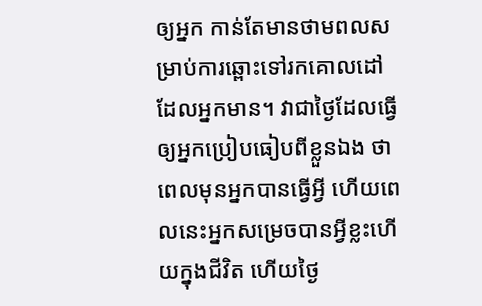ឲ្យអ្នក កាន់តែមានថាមពលសម្រាប់ការឆ្ពោះទៅរកគោលដៅ ដែលអ្នកមាន។ វាជាថ្ងៃដែលធ្វើឲ្យអ្នកប្រៀបធៀបពីខ្លួនឯង ថាពេលមុនអ្នកបានធ្វើអ្វី ហើយពេលនេះអ្នកសម្រេចបានអ្វីខ្លះហើយក្នុងជីវិត ហើយថ្ងៃ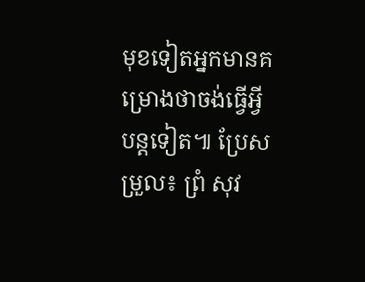មុខទៀតអ្នកមានគម្រោងថាចង់ធ្វើអ្វីបន្តទៀត៕ ប្រែសម្រួល៖ ព្រំ សុវ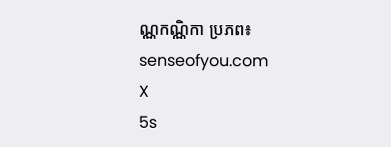ណ្ណកណ្ណិកា ប្រភព៖ senseofyou.com
X
5s